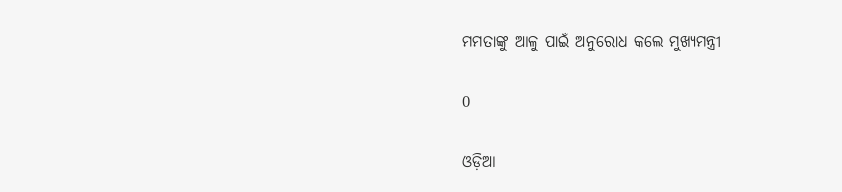ମମତାଙ୍କୁ ଆଳୁ ପାଇଁ ଅନୁରୋଧ କଲେ ମୁଖ୍ୟମନ୍ତ୍ରୀ

0

ଓଡ଼ିଆ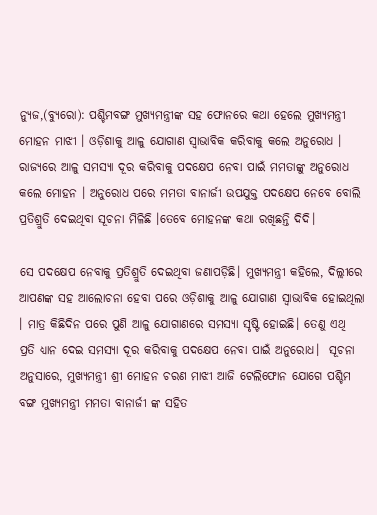ନ୍ୟୁଜ,(ବ୍ୟୁରୋ): ପଶ୍ଚିମବଙ୍ଗ ମୁଖ୍ୟମନ୍ତ୍ରୀଙ୍କ ସହ ଫୋନରେ କଥା ହେଲେ ମୁଖ୍ୟମନ୍ତ୍ରୀ ମୋହନ ମାଝୀ । ଓଡ଼ିଶାକୁ ଆଳୁ ଯୋଗାଣ ସ୍ବାଭାବିକ କରିବାକୁ କଲେ ଅନୁରୋଧ । ରାଜ୍ୟରେ ଆଳୁ ସମସ୍ୟା ଦୂର କରିବାକୁ ପଦକ୍ଷେପ ନେବା ପାଇଁ ମମତାଙ୍କୁ ଅନୁରୋଧ କଲେ ମୋହନ । ଅନୁରୋଧ ପରେ ମମତା ବାନାର୍ଜୀ ଉପଯୁକ୍ତ ପଦକ୍ଷେପ ନେବେ ବୋଲି ପ୍ରତିଶ୍ରୁତି ଦେଇଥିବା ସୂଚନା ମିଳିଛି ।ତେବେ ମୋହନଙ୍କ କଥା ରଖିଛନ୍ତି ଦିଦି।

ସେ ପଦକ୍ଷେପ ନେବାକୁ ପ୍ରତିଶ୍ରୁତି ଦେଇଥିବା ଜଣାପଡ଼ିଛି। ମୁଖ୍ୟମନ୍ତ୍ରୀ କହିଲେ, ଦିଲ୍ଲୀରେ ଆପଣଙ୍କ ସହ ଆଲୋଚନା ହେବା ପରେ ଓଡ଼ିଶାକୁ ଆଳୁ ଯୋଗାଣ ସ୍ଵାଭାବିକ ହୋଇଥିଲା । ମାତ୍ର କିଛିଦିନ ପରେ ପୁଣି ଆଳୁ ଯୋଗାଣରେ ସମସ୍ୟା ସୃଷ୍ଟି ହୋଇଛି। ତେଣୁ ଏଥି ପ୍ରତି ଧ୍ୟାନ ଦେଇ ସମସ୍ୟା ଦୂର କରିବାକୁ ପଦକ୍ଷେପ ନେବା ପାଇଁ ଅନୁରୋଧ।  ସୂଚନା ଅନୁସାରେ, ମୁଖ୍ୟମନ୍ତ୍ରୀ ଶ୍ରୀ ମୋହନ ଚରଣ ମାଝୀ ଆଜି ଟେଲିଫୋନ ଯୋଗେ ପଶ୍ଚିମ ବଙ୍ଗ ମୁଖ୍ୟମନ୍ତ୍ରୀ ମମତା ବାନାର୍ଜୀ ଙ୍କ ସହିତ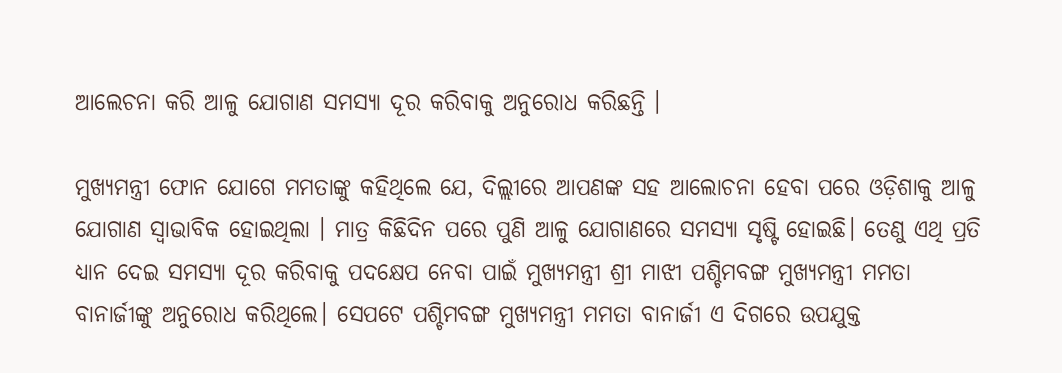ଆଲେଚନା କରି ଆଳୁ ଯୋଗାଣ ସମସ୍ୟା ଦୂର କରିବାକୁ ଅନୁରୋଧ କରିଛନ୍ତି ।

ମୁଖ୍ୟମନ୍ତ୍ରୀ ଫୋନ ଯୋଗେ ମମତାଙ୍କୁ କହିଥିଲେ ଯେ, ଦିଲ୍ଲୀରେ ଆପଣଙ୍କ ସହ ଆଲୋଚନା ହେବା ପରେ ଓଡ଼ିଶାକୁ ଆଳୁ ଯୋଗାଣ ସ୍ଵାଭାବିକ ହୋଇଥିଲା । ମାତ୍ର କିଛିଦିନ ପରେ ପୁଣି ଆଳୁ ଯୋଗାଣରେ ସମସ୍ୟା ସୃଷ୍ଟି ହୋଇଛି। ତେଣୁ ଏଥି ପ୍ରତି ଧ୍ୟାନ ଦେଇ ସମସ୍ୟା ଦୂର କରିବାକୁ ପଦକ୍ଷେପ ନେବା ପାଇଁ ମୁଖ୍ୟମନ୍ତ୍ରୀ ଶ୍ରୀ ମାଝୀ ପଶ୍ଚିମବଙ୍ଗ ମୁଖ୍ୟମନ୍ତ୍ରୀ ମମତା ବାନାର୍ଜୀଙ୍କୁ ଅନୁରୋଧ କରିଥିଲେ। ସେପଟେ ପଶ୍ଚିମବଙ୍ଗ ମୁଖ୍ୟମନ୍ତ୍ରୀ ମମତା ବାନାର୍ଜୀ ଏ ଦିଗରେ ଉପଯୁକ୍ତ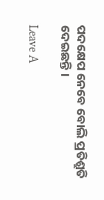ପଦକ୍ଷେପ ନେବେ ବୋଲି ପ୍ରତିଶ୍ରୁତି ଦେଇଛନ୍ତି ।

Leave A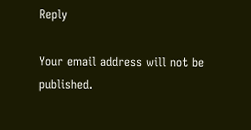Reply

Your email address will not be published.